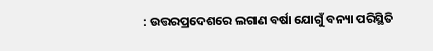: ଉତ୍ତରପ୍ରଦେଶରେ ଲଗାଣ ବର୍ଷା ଯୋଗୁଁ ବନ୍ୟା ପରିସ୍ଥିତି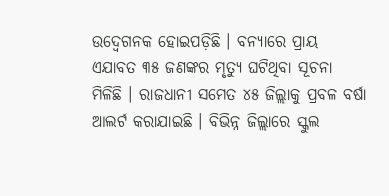ଉଦ୍ବେଗନକ ହୋଇପଡ଼ିଛି । ବନ୍ୟାରେ ପ୍ରାୟ ଏଯାବତ ୩୫ ଜଣଙ୍କର ମୃତ୍ୟୁ ଘଟିଥିବା ସୂଚନା ମିଳିଛି । ରାଜଧାନୀ ସମେତ ୪୫ ଜିଲ୍ଲାକୁ ପ୍ରବଳ ବର୍ଷା ଆଲର୍ଟ କରାଯାଇଛି । ବିଭିନ୍ନ ଜିଲ୍ଲାରେ ସ୍କୁଲ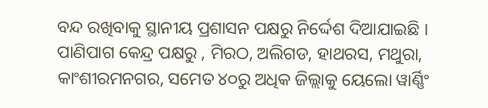ବନ୍ଦ ରଖିବାକୁ ସ୍ଥାନୀୟ ପ୍ରଶାସନ ପକ୍ଷରୁ ନିର୍ଦ୍ଦେଶ ଦିଆଯାଇଛି । ପାଣିପାଗ କେନ୍ଦ୍ର ପକ୍ଷରୁ , ମିରଠ, ଅଲିଗଡ, ହାଥରସ, ମଥୁରା, କାଂଶୀରମନଗର, ସମେତ ୪୦ରୁ ଅଧିକ ଜିଲ୍ଲାକୁ ୟେଲୋ ୱାର୍ଣ୍ଣିଂ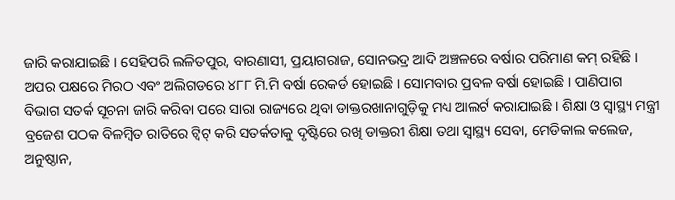ଜାରି କରାଯାଇଛି । ସେହିପରି ଲଳିତପୁର, ବାରଣାସୀ, ପ୍ରୟାଗରାଜ, ସୋନଭଦ୍ର ଆଦି ଅଞ୍ଚଳରେ ବର୍ଷାର ପରିମାଣ କମ୍ ରହିଛି । ଅପର ପକ୍ଷରେ ମିରଠ ଏବଂ ଅଲିଗଡରେ ୪୮୮ ମି.ମି ବର୍ଷା ରେକର୍ଡ ହୋଇଛି । ସୋମବାର ପ୍ରବଳ ବର୍ଷା ହୋଇଛି । ପାଣିପାଗ ବିଭାଗ ସତର୍କ ସୂଚନା ଜାରି କରିବା ପରେ ସାରା ରାଜ୍ୟରେ ଥିବା ଡାକ୍ତରଖାନାଗୁଡ଼ିକୁ ମଧ୍ୟ ଆଲର୍ଟ କରାଯାଇଛି । ଶିକ୍ଷା ଓ ସ୍ୱାସ୍ଥ୍ୟ ମନ୍ତ୍ରୀ ବ୍ରଜେଶ ପଠକ ବିଳମ୍ବିତ ରାତିରେ ଟ୍ୱିଟ୍ କରି ସତର୍କତାକୁ ଦୃଷ୍ଟିରେ ରଖି ଡାକ୍ତରୀ ଶିକ୍ଷା ତଥା ସ୍ୱାସ୍ଥ୍ୟ ସେବା, ମେଡିକାଲ କଲେଜ, ଅନୁଷ୍ଠାନ,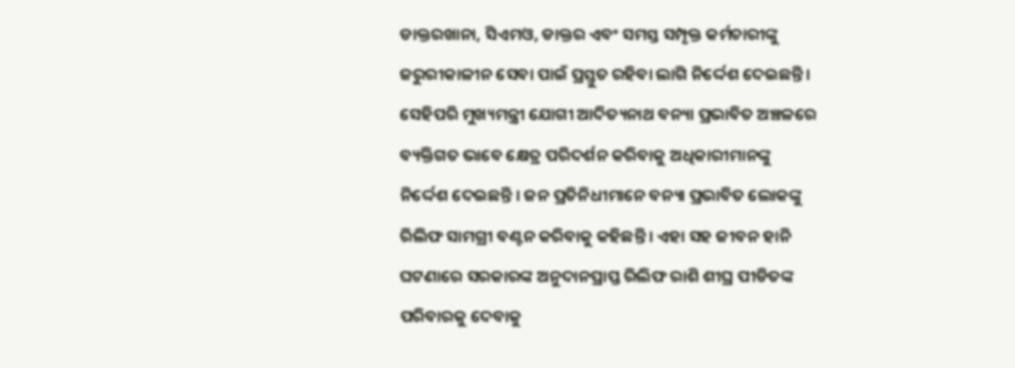ଡାକ୍ତରଖାନା, ସିଏମଓ, ଡାକ୍ତର ଏବଂ ସମସ୍ତ ସମ୍ପୃକ୍ତ କର୍ମଚାରୀଙ୍କୁ ଜରୁରୀକାଳୀନ ସେବା ପାଇଁ ପ୍ରସ୍ତୁତ ରହିବା ଲାଗି ନିର୍ଦ୍ଦେଶ ଦେଇଛନ୍ତି । ସେହିପରି ମୁଖ୍ୟମନ୍ତ୍ରୀ ଯୋଗୀ ଆଦିତ୍ୟନାଥ ବନ୍ୟା ପ୍ରଭାବିତ ଅଞ୍ଚଳରେ ବ୍ୟକ୍ତିଗତ ଭାବେ କ୍ଷେତ୍ର ପରିଦର୍ଶନ କରିବାକୁ ଅଧିକାରୀମାନଙ୍କୁ ନିର୍ଦ୍ଦେଶ ଦେଇଛନ୍ତି । ଜନ ପ୍ରତିନିଧୀମାନେ ବନ୍ୟା ପ୍ରଭାବିତ ଲୋକଙ୍କୁ ରିଲିଫ ସାମଗ୍ରୀ ବଣ୍ଟନ କରିବାକୁ କହିଛନ୍ତି । ଏହା ସହ ଜୀବନ ହାନି ଘଟଣାରେ ସରକାରଙ୍କ ଅନୁଦାନପ୍ରାପ୍ତ ରିଲିଫ ରାଶି ଶୀଘ୍ର ପୀଡିତଙ୍କ ପରିବାରକୁ ଦେବାକୁ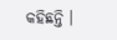କହିଛନ୍ତି ।